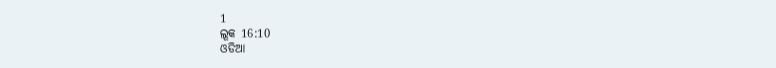1
ଲୂକ 16:10
ଓଡିଆ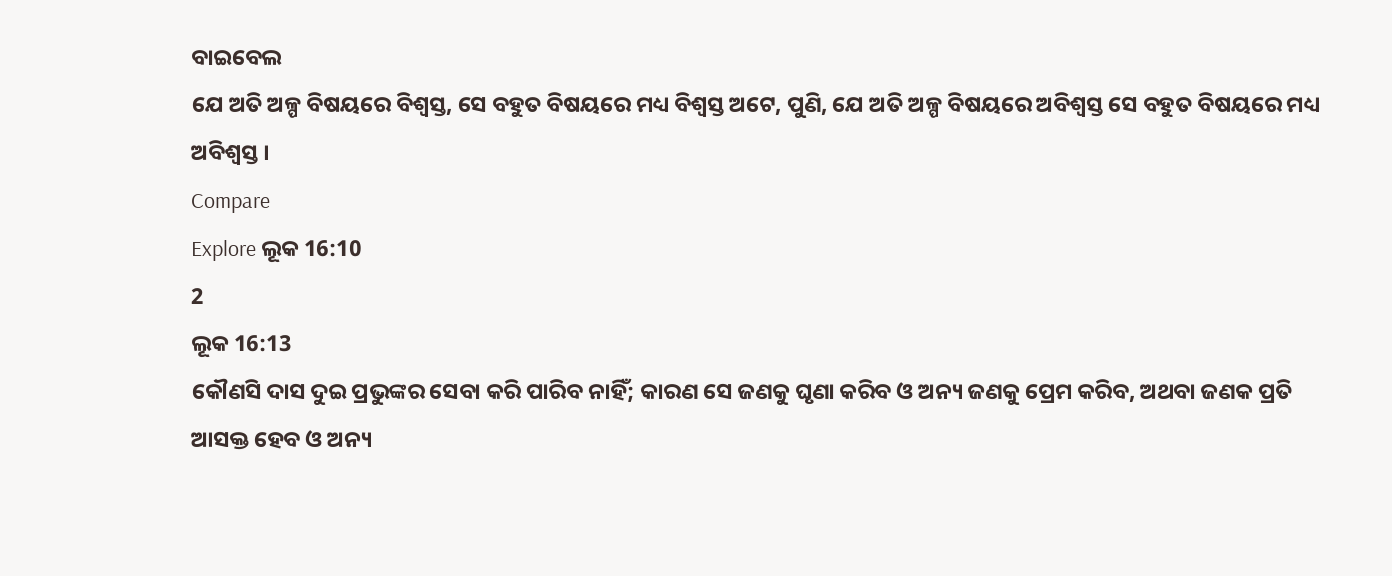ବାଇବେଲ
ଯେ ଅତି ଅଳ୍ପ ବିଷୟରେ ବିଶ୍ୱସ୍ତ, ସେ ବହୁତ ବିଷୟରେ ମଧ୍ୟ ବିଶ୍ୱସ୍ତ ଅଟେ, ପୁଣି, ଯେ ଅତି ଅଳ୍ପ ବିଷୟରେ ଅବିଶ୍ୱସ୍ତ ସେ ବହୁତ ବିଷୟରେ ମଧ୍ୟ ଅବିଶ୍ୱସ୍ତ ।
Compare
Explore ଲୂକ 16:10
2
ଲୂକ 16:13
କୌଣସି ଦାସ ଦୁଇ ପ୍ରଭୁଙ୍କର ସେବା କରି ପାରିବ ନାହିଁ; କାରଣ ସେ ଜଣକୁ ଘୃଣା କରିବ ଓ ଅନ୍ୟ ଜଣକୁ ପ୍ରେମ କରିବ, ଅଥବା ଜଣକ ପ୍ରତି ଆସକ୍ତ ହେବ ଓ ଅନ୍ୟ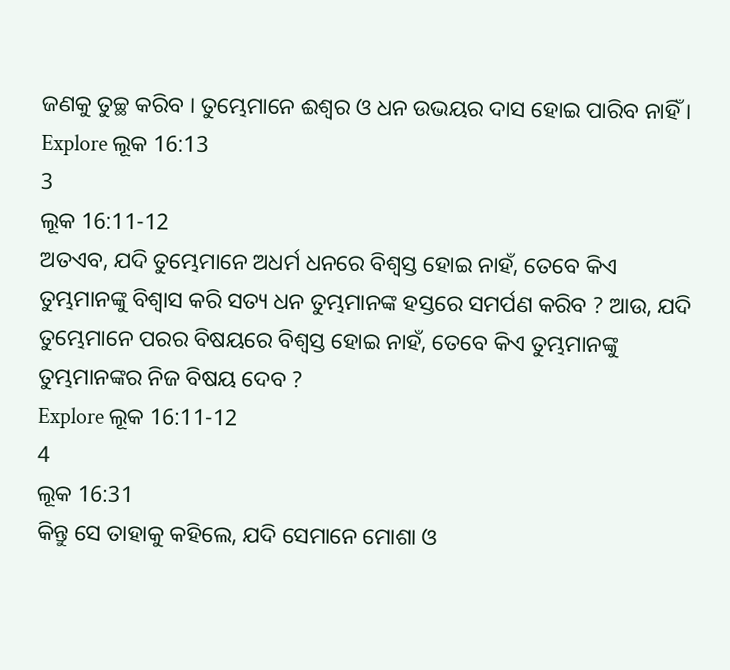ଜଣକୁ ତୁଚ୍ଛ କରିବ । ତୁମ୍ଭେମାନେ ଈଶ୍ୱର ଓ ଧନ ଉଭୟର ଦାସ ହୋଇ ପାରିବ ନାହିଁ ।
Explore ଲୂକ 16:13
3
ଲୂକ 16:11-12
ଅତଏବ, ଯଦି ତୁମ୍ଭେମାନେ ଅଧର୍ମ ଧନରେ ବିଶ୍ୱସ୍ତ ହୋଇ ନାହଁ, ତେବେ କିଏ ତୁମ୍ଭମାନଙ୍କୁ ବିଶ୍ୱାସ କରି ସତ୍ୟ ଧନ ତୁମ୍ଭମାନଙ୍କ ହସ୍ତରେ ସମର୍ପଣ କରିବ ? ଆଉ, ଯଦି ତୁମ୍ଭେମାନେ ପରର ବିଷୟରେ ବିଶ୍ୱସ୍ତ ହୋଇ ନାହଁ, ତେବେ କିଏ ତୁମ୍ଭମାନଙ୍କୁ ତୁମ୍ଭମାନଙ୍କର ନିଜ ବିଷୟ ଦେବ ?
Explore ଲୂକ 16:11-12
4
ଲୂକ 16:31
କିନ୍ତୁ ସେ ତାହାକୁ କହିଲେ, ଯଦି ସେମାନେ ମୋଶା ଓ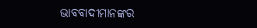ଭାବବାଦୀମାନଙ୍କର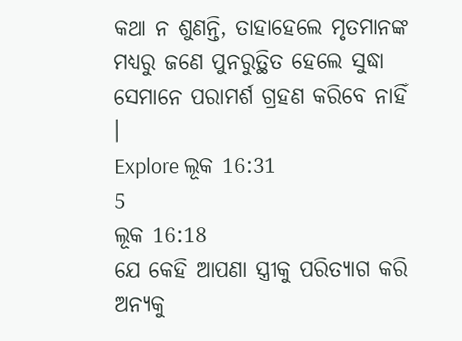କଥା ନ ଶୁଣନ୍ତି, ତାହାହେଲେ ମୃତମାନଙ୍କ ମଧ୍ୟରୁ ଜଣେ ପୁନରୁତ୍ଥିତ ହେଲେ ସୁଦ୍ଧା ସେମାନେ ପରାମର୍ଶ ଗ୍ରହଣ କରିବେ ନାହିଁ ।
Explore ଲୂକ 16:31
5
ଲୂକ 16:18
ଯେ କେହି ଆପଣା ସ୍ତ୍ରୀକୁ ପରିତ୍ୟାଗ କରି ଅନ୍ୟକୁ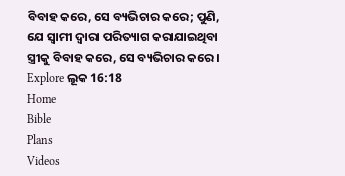ବିବାହ କରେ, ସେ ବ୍ୟଭିଚାର କରେ; ପୁଣି, ଯେ ସ୍ୱାମୀ ଦ୍ୱାରା ପରିତ୍ୟାଗ କରାଯାଇଥିବା ସ୍ତ୍ରୀକୁ ବିବାହ କରେ, ସେ ବ୍ୟଭିଚାର କରେ ।
Explore ଲୂକ 16:18
Home
Bible
Plans
Videos